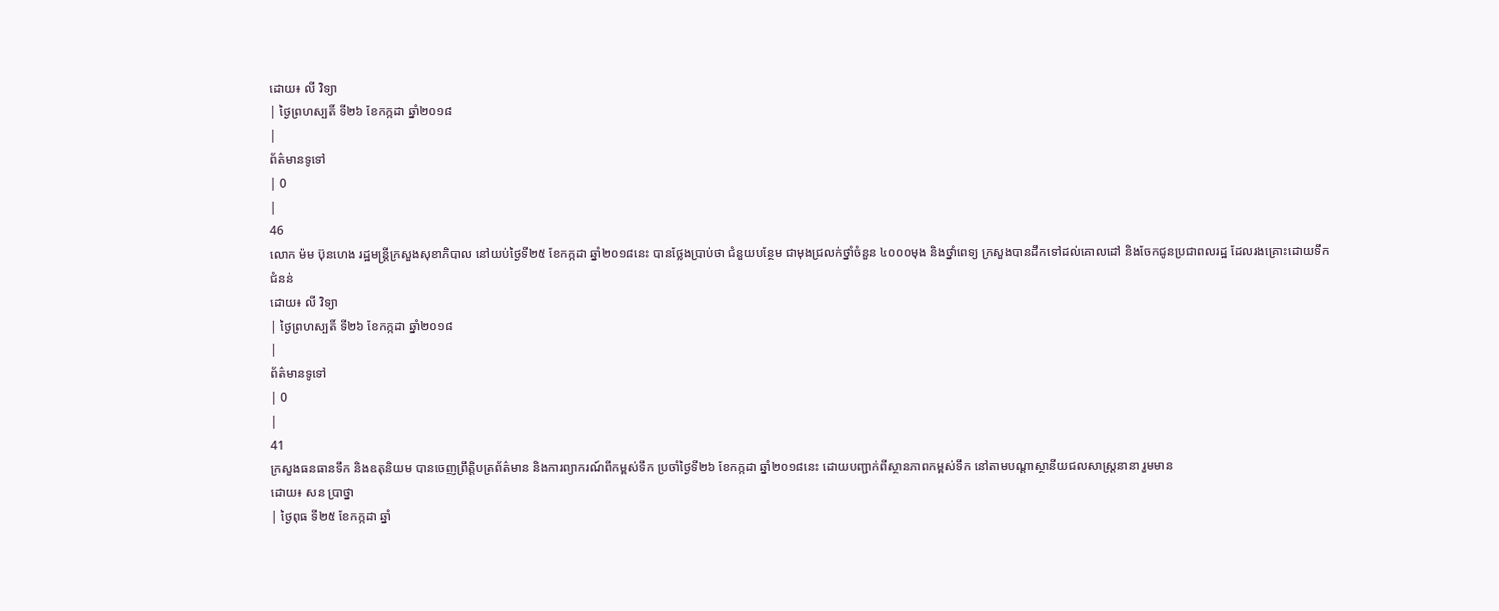ដោយ៖ លី វិទ្យា
| ថ្ងៃព្រហស្បតិ៍ ទី២៦ ខែកក្កដា ឆ្នាំ២០១៨
|
ព័ត៌មានទូទៅ
| 0
|
46
លោក ម៉ម ប៊ុនហេង រដ្ឋមន្ដ្រីក្រសួងសុខាភិបាល នៅយប់ថ្ងៃទី២៥ ខែកក្កដា ឆ្នាំ២០១៨នេះ បានថ្លែងប្រាប់ថា ជំនួយបន្ថែម ជាមុងជ្រលក់ថ្នាំចំនួន ៤០០០មុង និងថ្នាំពេទ្យ ក្រសួងបានដឹកទៅដល់គោលដៅ និងចែកជូនប្រជាពលរដ្ឋ ដែលរងគ្រោះដោយទឹកជំនន់
ដោយ៖ លី វិទ្យា
| ថ្ងៃព្រហស្បតិ៍ ទី២៦ ខែកក្កដា ឆ្នាំ២០១៨
|
ព័ត៌មានទូទៅ
| 0
|
41
ក្រសួងធនធានទឹក និងឧតុនិយម បានចេញព្រឹត្តិបត្រព័ត៌មាន និងការព្យាករណ៍ពីកម្ពស់ទឹក ប្រចាំថ្ងៃទី២៦ ខែកក្កដា ឆ្នាំ២០១៨នេះ ដោយបញ្ជាក់ពីស្ថានភាពកម្ពស់ទឹក នៅតាមបណ្តាស្ថានីយជលសាស្ត្រនានា រួមមាន
ដោយ៖ សន ប្រាថ្នា
| ថ្ងៃពុធ ទី២៥ ខែកក្កដា ឆ្នាំ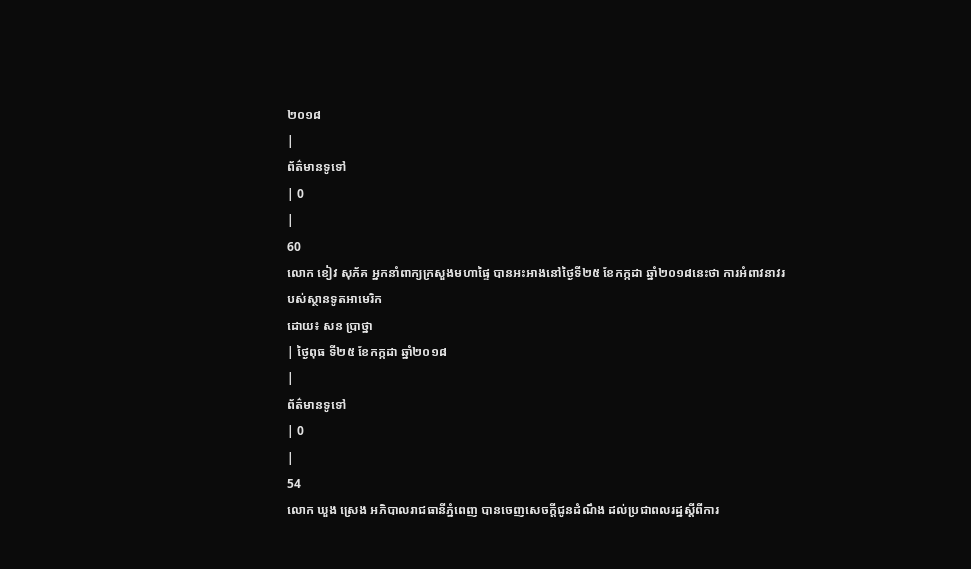២០១៨
|
ព័ត៌មានទូទៅ
| 0
|
60
លោក ខៀវ សុភ័គ អ្នកនាំពាក្យក្រសួងមហាផ្ទៃ បានអះអាងនៅថ្ងៃទី២៥ ខែកក្កដា ឆ្នាំ២០១៨នេះថា ការអំពាវនាវរបស់ស្ថានទូតអាមេរិក
ដោយ៖ សន ប្រាថ្នា
| ថ្ងៃពុធ ទី២៥ ខែកក្កដា ឆ្នាំ២០១៨
|
ព័ត៌មានទូទៅ
| 0
|
54
លោក ឃួង ស្រេង អភិបាលរាជធានីភ្នំពេញ បានចេញសេចក្ដីជូនដំណឹង ដល់ប្រជាពលរដ្ឋស្ដីពីការ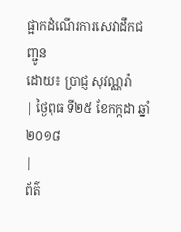ផ្អាកដំណើរការសេវាដឹកជញ្ជូន
ដោយ៖ ប្រាជ្ញ សុវណ្ណរ៉ា
| ថ្ងៃពុធ ទី២៥ ខែកក្កដា ឆ្នាំ២០១៨
|
ព័ត៌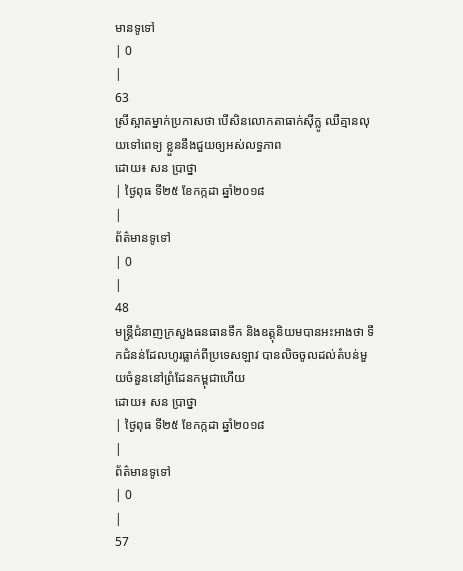មានទូទៅ
| 0
|
63
ស្រីស្អាតម្នាក់ប្រកាសថា បើសិនលោកតាធាក់ស៊ីក្លូ ឈឺគ្មានលុយទៅពេទ្យ ខ្លួននឹងជួយឲ្យអស់លទ្ធភាព
ដោយ៖ សន ប្រាថ្នា
| ថ្ងៃពុធ ទី២៥ ខែកក្កដា ឆ្នាំ២០១៨
|
ព័ត៌មានទូទៅ
| 0
|
48
មន្ត្រីជំនាញក្រសួងធនធានទឹក និងឧត្តុនិយមបានអះអាងថា ទឹកជំនន់ដែលហូរធ្លាក់ពីប្រទេសឡាវ បានលិចចូលដល់តំបន់មួយចំនួននៅព្រំដែនកម្ពុជាហើយ
ដោយ៖ សន ប្រាថ្នា
| ថ្ងៃពុធ ទី២៥ ខែកក្កដា ឆ្នាំ២០១៨
|
ព័ត៌មានទូទៅ
| 0
|
57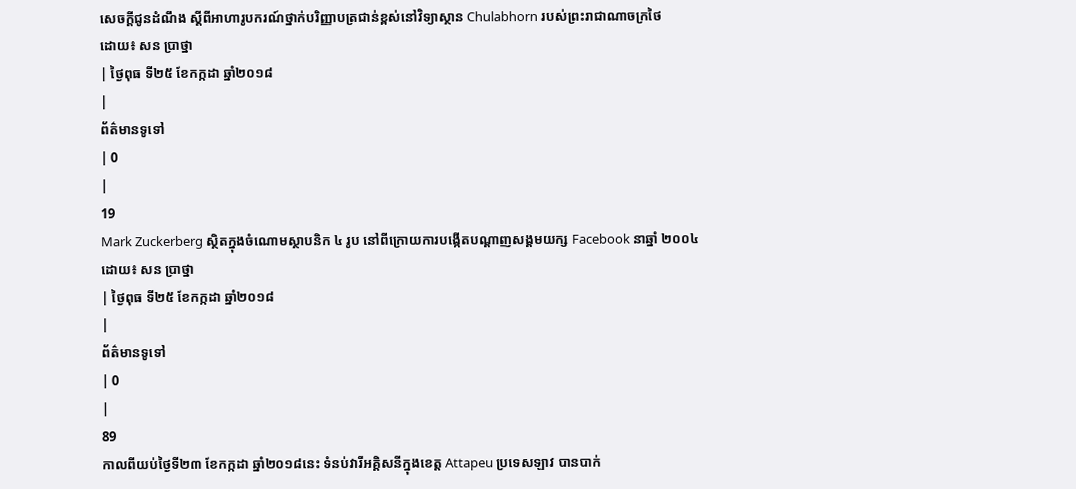សេចក្ដីជូនដំណឹង ស្ដីពីអាហារូបករណ៍ថ្នាក់បរិញ្ញាបត្រជាន់ខ្ពស់នៅវិទ្យាស្ថាន Chulabhorn របស់ព្រះរាជាណាចក្រថៃ
ដោយ៖ សន ប្រាថ្នា
| ថ្ងៃពុធ ទី២៥ ខែកក្កដា ឆ្នាំ២០១៨
|
ព័ត៌មានទូទៅ
| 0
|
19
Mark Zuckerberg ស្ថិតក្នុងចំណោមស្ថាបនិក ៤ រូប នៅពីក្រោយការបង្កើតបណ្ដាញសង្គមយក្ស Facebook នាឆ្នាំ ២០០៤
ដោយ៖ សន ប្រាថ្នា
| ថ្ងៃពុធ ទី២៥ ខែកក្កដា ឆ្នាំ២០១៨
|
ព័ត៌មានទូទៅ
| 0
|
89
កាលពីយប់ថ្ងៃទី២៣ ខែកក្កដា ឆ្នាំ២០១៨នេះ ទំនប់វារីអគ្គិសនីក្នុងខេត្ត Attapeu ប្រទេសឡាវ បានបាក់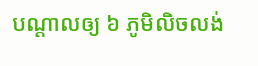បណ្ដាលឲ្យ ៦ ភូមិលិចលង់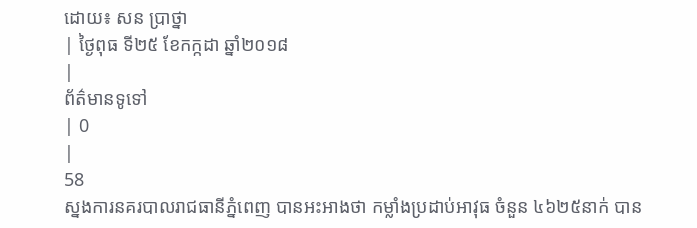ដោយ៖ សន ប្រាថ្នា
| ថ្ងៃពុធ ទី២៥ ខែកក្កដា ឆ្នាំ២០១៨
|
ព័ត៌មានទូទៅ
| 0
|
58
ស្នងការនគរបាលរាជធានីភ្នំពេញ បានអះអាងថា កម្លាំងប្រដាប់អាវុធ ចំនួន ៤៦២៥នាក់ បាន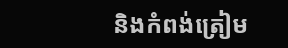និងកំពង់ត្រៀម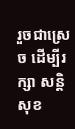រួចជាស្រេច ដើម្បីរក្សា សន្តិសុខ